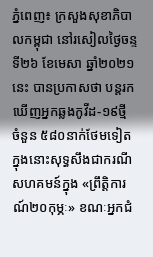ភ្នំពេញ៖ ក្រសួងសុខាភិបាលកម្ពុជា នៅរសៀលថ្ងៃចន្ទទី២៦ ខែមេសា ឆ្នាំ២០២១នេះ បានប្រកាសថា បន្តរកឃើញអ្នកឆ្លងកូវីដ-១៩ថ្មី ចំនួន ៥៨០នាក់ថែមទៀត ក្នុងនោះសុទ្ធសឹងជាករណីសហគមន៍ក្នុង «ព្រឹត្តិការណ៍២០កុម្ភៈ» ខណៈអ្នកជំ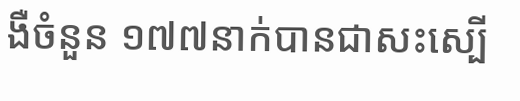ងឺចំនួន ១៧៧នាក់បានជាសះស្បើ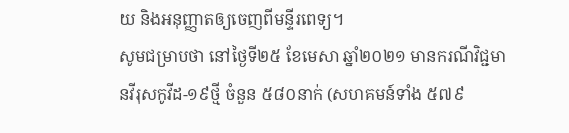យ និងអនុញ្ញាតឲ្យចេញពីមន្ទីរពេទ្យ។
សូមជម្រាបថា នៅថ្ងៃទី២៥ ខែមេសា ឆ្នាំ២០២១ មានករណីវិជ្ជមានវីរុសកូវីដ-១៩ថ្មី ចំនួន ៥៨០នាក់ (សហគមន៍ទាំង ៥៧៩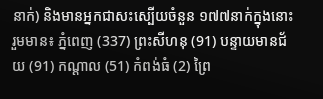នាក់) និងមានអ្នកជាសះស្បេីយចំនួន ១៧៧នាក់ក្នុងនោះរួមមាន៖ ភ្នំពេញ (337) ព្រះសីហនុ (91) បន្ទាយមានជ័យ (91) កណ្ដាល (51) កំពង់ធំ (2) ព្រៃ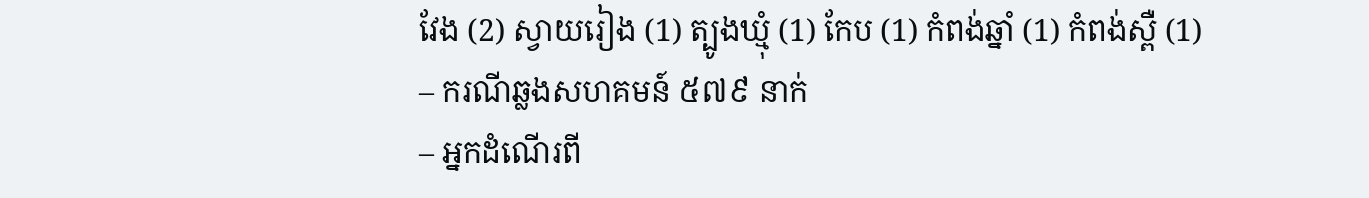វែង (2) ស្វាយរៀង (1) ត្បូងឃ្មុំ (1) កែប (1) កំពង់ឆ្នាំ (1) កំពង់ស្ពឺ (1)
– ករណីឆ្លងសហគមន៍ ៥៧៩ នាក់
– អ្នកដំណើរពី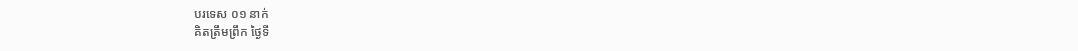បរទេស ០១ នាក់
គិតត្រឹមព្រឹក ថ្ងៃទី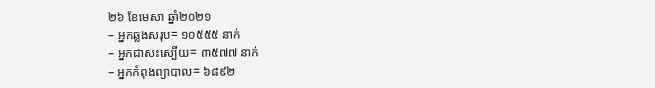២៦ ខែមេសា ឆ្នាំ២០២១
– អ្នកឆ្លងសរុប= ១០៥៥៥ នាក់
– អ្នកជាសះស្បើយ= ៣៥៧៧ នាក់
– អ្នកកំពុងព្យាបាល= ៦៨៩២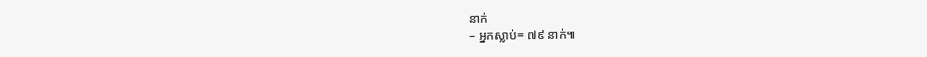នាក់
– អ្នកស្លាប់= ៧៩ នាក់៕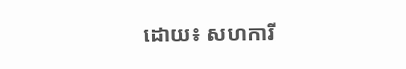ដោយ៖ សហការី